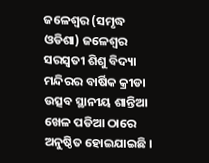ଜଳେଶ୍ୱର (ସମୃଦ୍ଧ ଓଡିଶା) ଜଳେଶ୍ୱର ସରସ୍ୱତୀ ଶିଶୁ ବିଦ୍ୟା ମନ୍ଦିରର ବାର୍ଷିକ କ୍ରୀଡା ଉତ୍ସବ ସ୍ଥାନୀୟ ଶାନ୍ତିଆ ଖେଳ ପଡିଆ ଠାରେ ଅନୁଷ୍ଠିତ ହୋଇଯାଇଛି ।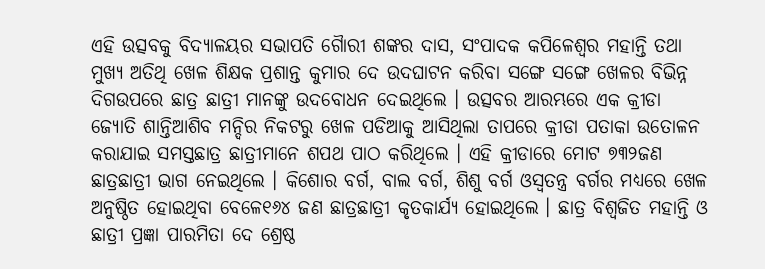ଏହି ଉତ୍ସବକୁ ବିଦ୍ୟାଳୟର ସଭାପତି ଗୈାରୀ ଶଙ୍କର ଦାସ, ସଂପାଦକ କପିଳେଶ୍ୱର ମହାନ୍ତି ତଥା ମୁଖ୍ୟ ଅତିଥି ଖେଳ ଶିକ୍ଷକ ପ୍ରଶାନ୍ତ କୁମାର ଦେ ଉଦଘାଟନ କରିବା ସଙ୍ଗେ ସଙ୍ଗେ ଖେଳର ବିଭିନ୍ନ ଦିଗଉପରେ ଛାତ୍ର ଛାତ୍ରୀ ମାନଙ୍କୁ ଉଦବୋଧନ ଦେଇଥିଲେ । ଉତ୍ସବର ଆରମ୍ଭରେ ଏକ କ୍ରୀଡା ଜ୍ୟୋତି ଶାନ୍ତିଆଶିବ ମନ୍ଦିର ନିକଟରୁ ଖେଳ ପଡିଆକୁ ଆସିଥିଲା ତାପରେ କ୍ରୀଡା ପତାକା ଉତୋଳନ କରାଯାଇ ସମସ୍ତଛାତ୍ର ଛାତ୍ରୀମାନେ ଶପଥ ପାଠ କରିଥିଲେ । ଏହି କ୍ରୀଡାରେ ମୋଟ ୭୩୨ଜଣ ଛାତ୍ରଛାତ୍ରୀ ଭାଗ ନେଇଥିଲେ । କିଶୋର ବର୍ଗ, ବାଲ ବର୍ଗ, ଶିଶୁ ବର୍ଗ ଓସ୍ୱତନ୍ତ୍ର ବର୍ଗର ମଧ୍ୟରେ ଖେଳ ଅନୁଷ୍ଠିତ ହୋଇଥିବା ବେଳେ୧୬୪ ଜଣ ଛାତ୍ରଛାତ୍ରୀ କୃତକାର୍ଯ୍ୟ ହୋଇଥିଲେ । ଛାତ୍ର ବିଶ୍ୱଜିତ ମହାନ୍ତି ଓ ଛାତ୍ରୀ ପ୍ରଜ୍ଞା ପାରମିତା ଦେ ଶ୍ରେଷ୍ଠ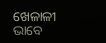ଖେଳାଳୀ ଭାବେ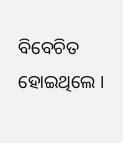ବିବେଚିତ ହୋଇଥିଲେ ।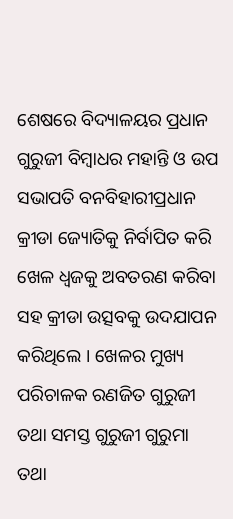ଶେଷରେ ବିଦ୍ୟାଳୟର ପ୍ରଧାନ ଗୁରୁଜୀ ବିମ୍ବାଧର ମହାନ୍ତି ଓ ଉପ ସଭାପତି ବନବିହାରୀପ୍ରଧାନ କ୍ରୀଡା ଜ୍ୟୋତିକୁ ନିର୍ବାପିତ କରି ଖେଳ ଧ୍ୱଜକୁ ଅବତରଣ କରିବା ସହ କ୍ରୀଡା ଉତ୍ସବକୁ ଉଦଯାପନ କରିଥିଲେ । ଖେଳର ମୁଖ୍ୟ ପରିଚାଳକ ରଣଜିତ ଗୁରୁଜୀ ତଥା ସମସ୍ତ ଗୁରୁଜୀ ଗୁରୁମା ତଥା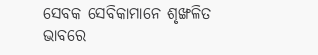ସେବକ ସେବିକାମାନେ ଶୃଙ୍ଖଳିତ ଭାବରେ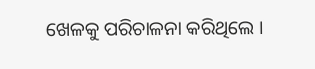ଖେଳକୁ ପରିଚାଳନା କରିଥିଲେ ।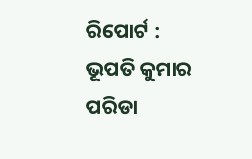ରିପୋର୍ଟ : ଭୂପତି କୁମାର ପରିଡା